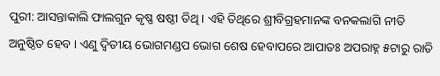ପୁରୀ: ଆସନ୍ତାକାଲି ଫାଲଗୁନ କୃଷ୍ଣ ଷଷ୍ଠୀ ତିଥି । ଏହି ତିଥିରେ ଶ୍ରୀବିଗ୍ରହମାନଙ୍କ ବନକଲାଗି ନୀତି ଅନୁଷ୍ଠିତ ହେବ । ଏଣୁ ଦ୍ୱିତୀୟ ଭୋଗମଣ୍ଡପ ଭୋଗ ଶେଷ ହେବାପରେ ଆପାତଃ ଅପରାହ୍ନ ୫ଟାରୁ ରାତି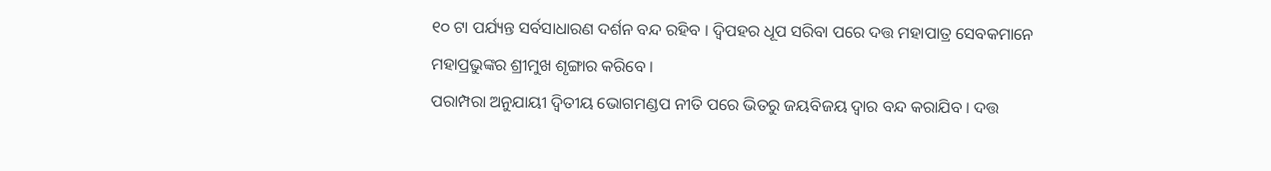୧୦ ଟା ପର୍ଯ୍ୟନ୍ତ ସର୍ବସାଧାରଣ ଦର୍ଶନ ବନ୍ଦ ରହିବ । ଦ୍ୱିପହର ଧୂପ ସରିବା ପରେ ଦତ୍ତ ମହାପାତ୍ର ସେବକମାନେ ମହାପ୍ରଭୁଙ୍କର ଶ୍ରୀମୁଖ ଶୃଙ୍ଗାର କରିବେ ।
ପରାମ୍ପରା ଅନୁଯାୟୀ ଦ୍ୱିତୀୟ ଭୋଗମଣ୍ଡପ ନୀତି ପରେ ଭିତରୁ ଜୟବିଜୟ ଦ୍ୱାର ବନ୍ଦ କରାଯିବ । ଦତ୍ତ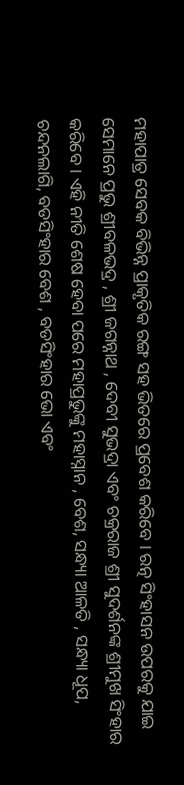ମହାପାତ୍ର ସେବକ ବିଭିନ୍ନ ପ୍ରାକୃତିକ ରଙ୍ଗ ସହ ଭିତରେ ପ୍ରବେଶ କରିବେ । ରତ୍ନ ସିଂହାସନ ଉପରକୁ ଯାଇ ସେମାନେ ପ୍ରଭୁ ଶ୍ରୀବଳଭଦ୍ର , ଶ୍ରୀ ଜଗନ୍ନାଥ , ଦେବୀ ସୁଭଦ୍ରା ଏବଂ ଚକ୍ରରାଜ ଶ୍ରୀ ସୁଦର୍ଶନଙ୍କ ଶ୍ରୀମୁଖ ସିଂହାର କରିବେ । ଏହି ନୀତି ଶେଷ ହେବା ପରେ ମହାପ୍ରଭୁଙ୍କୁ ମହାସ୍ନାନ , ବେଶ, ସନ୍ଧ୍ୟା ଆଳତି , ସନ୍ଧ୍ୟା ଧୂପ, ଚନ୍ଦନଲାଗି, ବଡସିଂହାର ବେଶ , ବଡସିଂହାର ଭୋ ଏବଂ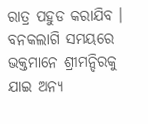ରାତ୍ର ପହୁଡ କରାଯିବ । ବନକଲାଗି ସମୟରେ ଭକ୍ତମାନେ ଶ୍ରୀମନ୍ଦିରକୁ ଯାଇ ଅନ୍ୟ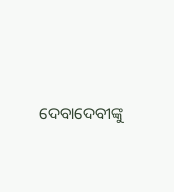ଦେବାଦେବୀଙ୍କୁ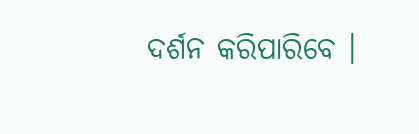ଦର୍ଶନ କରିପାରିବେ ।